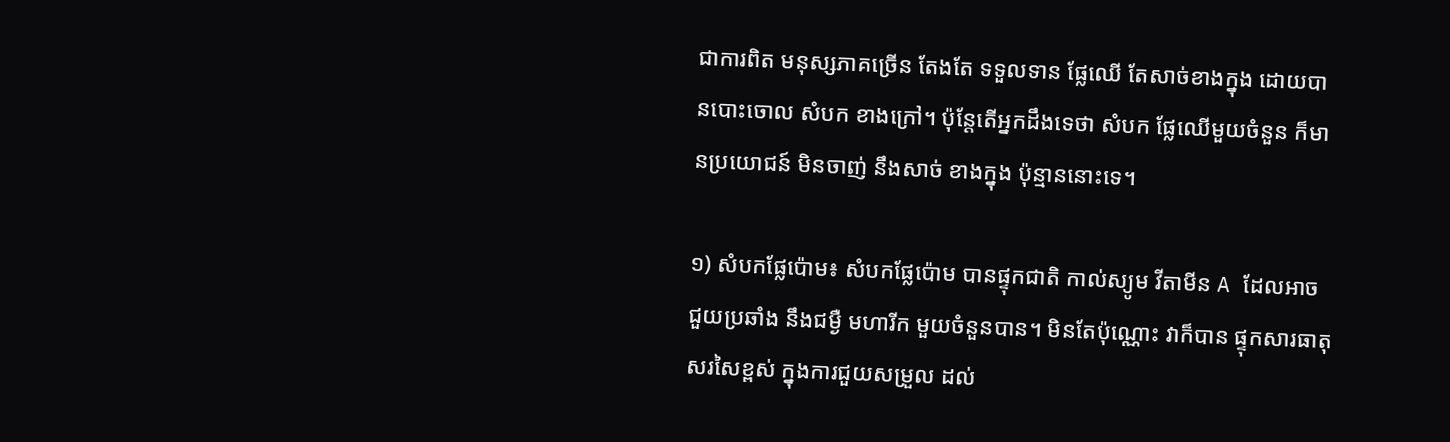ជាការពិត មនុស្សភាគច្រើន តែងតែ ទទួលទាន ផ្លែឈើ តែសាច់ខាងក្នុង ដោយបានបោះចោល សំបក ខាងក្រៅ។ ប៉ុន្តែតើអ្នកដឹងទេថា សំបក ផ្លែឈើមួយចំនួន ក៏មានប្រយោជន៍ មិនចាញ់ នឹងសាច់ ខាងក្នុង ប៉ុន្មាននោះទេ។

១) សំបកផ្លែប៉ោម៖ សំបកផ្លែប៉ោម បានផ្ទុកជាតិ កាល់ស្យូម វីតាមីន A ដែលអាច ជួយប្រឆាំង នឹងជម្ងឺ មហារីក មួយចំនួនបាន។ មិនតែប៉ុណ្ណោះ វាក៏បាន ផ្ទុកសារធាតុ សរសៃខ្ពស់ ក្នុងការជួយសម្រួល ដល់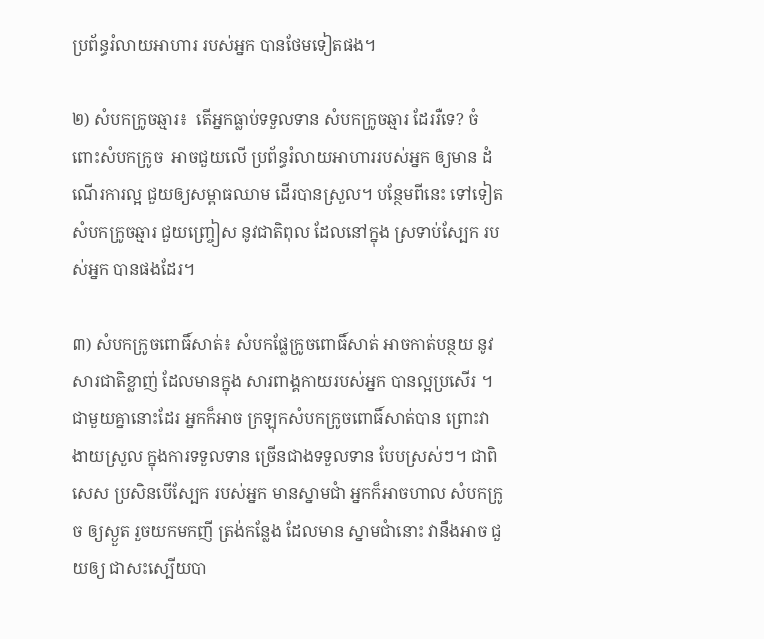ប្រព័ន្ធរំលាយអាហារ របស់អ្នក បានថែមទៀតផង។

២) សំបកក្រូចឆ្មារ៖  តើអ្នកធ្លាប់ទទួលទាន សំបកក្រូចឆ្មារ ដែររឺទេ? ចំពោះសំបកក្រូច  អាចជួយលើ ប្រព័ន្ធរំលាយអាហាររបស់អ្នក ឲ្យមាន ដំណើរការល្អ ជួយឲ្យសម្ពាធឈាម ដើរបានស្រួល។ បន្ថែមពីនេះ ទៅទៀត សំបកក្រូចឆ្មារ ជួយញ្ច្រៀស នូវជាតិពុល ដែលនៅក្នុង ស្រទាប់ស្បែក របស់អ្នក បានផងដែរ។

៣) សំបកក្រូចពោធិ៍សាត់៖ សំបកផ្លែក្រូចពោធិ៍សាត់ អាចកាត់បន្ថយ នូវសារជាតិខ្លាញ់ ដែលមានក្នុង សារពាង្គកាយរបស់អ្នក បានល្អប្រសើរ ។ ជាមួយគ្នានោះដែរ អ្នកក៏អាច ក្រឡុកសំបកក្រូចពោធិ៍សាត់បាន ព្រោះវាងាយស្រួល ក្នុងការទទួលទាន ច្រើនជាងទទួលទាន បែបស្រស់ៗ។ ជាពិសេស ប្រសិនបើស្បែក របស់អ្នក មានស្នាមជាំ អ្នកក៏អាចហាល សំបកក្រូច ឲ្យស្ងួត រួចយកមកញី ត្រង់កន្លែង ដែលមាន ស្នាមជាំនោះ វានឹងអាច ជួយឲ្យ ជាសះស្បើយបា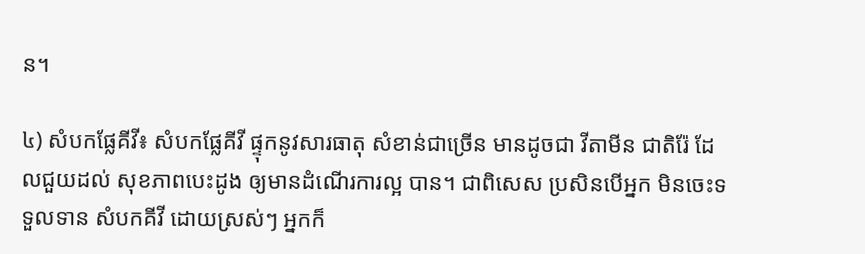ន។

៤) សំបកផ្លែគីវី៖ សំបកផ្លែគីវី ផ្ទុកនូវសារធាតុ សំខាន់ជាច្រើន មានដូចជា វីតាមីន ជាតិរ៉ែ ដែលជួយដល់ សុខភាពបេះដូង ឲ្យមានដំណើរការល្អ បាន។ ជាពិសេស ប្រសិនបើអ្នក មិនចេះទទួលទាន សំបកគីវី ដោយស្រស់ៗ អ្នកក៏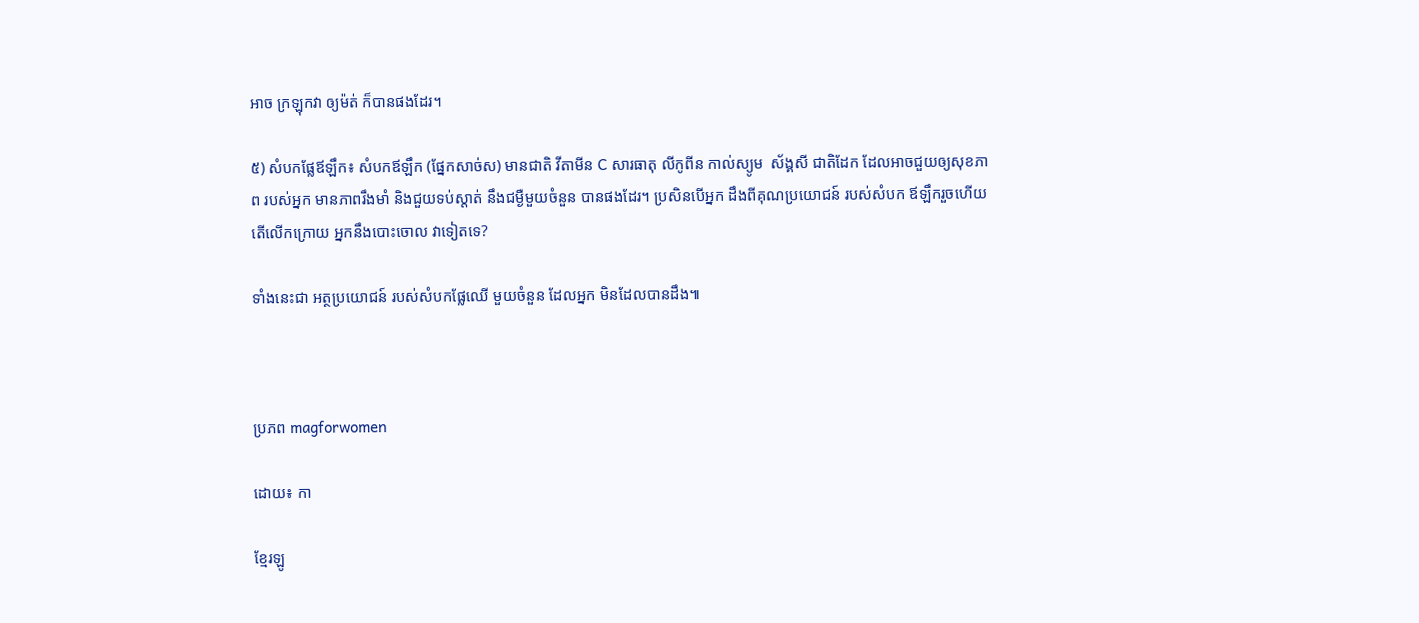អាច ក្រឡុកវា ឲ្យម៉ត់ ក៏បានផងដែរ។

៥) សំបកផ្លែឪឡឹក៖ សំបកឪឡឹក (ផ្នែកសាច់ស) មានជាតិ វីតាមីន C សារធាតុ លីកូពីន កាល់ស្យូម  ស័ង្គសី ជាតិដែក ដែលអាចជួយឲ្យសុខភាព របស់អ្នក មានភាពរឹងមាំ និងជួយទប់ស្តាត់ នឹងជម្ងឺមួយចំនួន បានផងដែរ។ ប្រសិនបើអ្នក ដឹងពីគុណប្រយោជន៍ របស់សំបក ឪឡឹករួចហើយ តើលើកក្រោយ អ្នកនឹងបោះចោល វាទៀតទេ?

ទាំងនេះជា អត្ថប្រយោជន៍ របស់សំបកផ្លែឈើ មួយចំនួន ដែលអ្នក មិនដែលបានដឹង៕



ប្រភព magforwomen

ដោយ៖ កា

ខ្មែរឡូ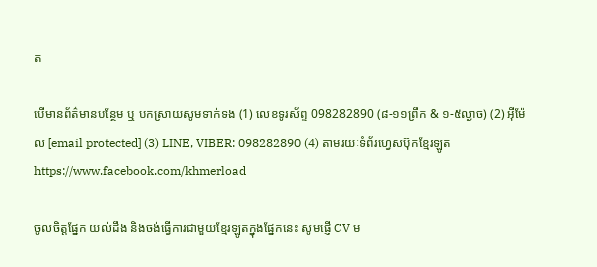ត

បើមានព័ត៌មានបន្ថែម ឬ បកស្រាយសូមទាក់ទង (1) លេខទូរស័ព្ទ 098282890 (៨-១១ព្រឹក & ១-៥ល្ងាច) (2) អ៊ីម៉ែល [email protected] (3) LINE, VIBER: 098282890 (4) តាមរយៈទំព័រហ្វេសប៊ុកខ្មែរឡូត https://www.facebook.com/khmerload

ចូលចិត្តផ្នែក យល់ដឹង និងចង់ធ្វើការជាមួយខ្មែរឡូតក្នុងផ្នែកនេះ សូមផ្ញើ CV ម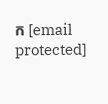ក [email protected]